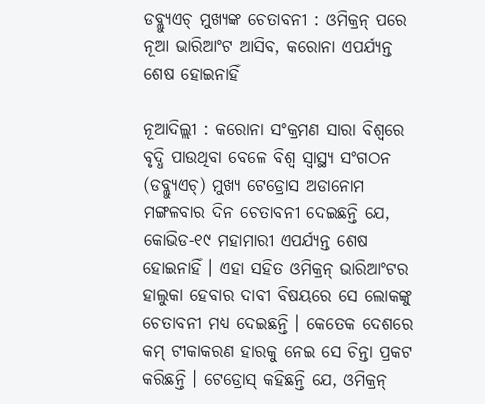ଡବ୍ଲ୍ୟୁଏଚ୍‌ ମୁଖ୍ୟଙ୍କ ଚେତାବନୀ : ଓମିକ୍ରନ୍‌ ପରେ ନୂଆ ଭାରିଆଂଟ ଆସିବ, କରୋନା ଏପର୍ଯ୍ୟନ୍ତ ଶେଷ ହୋଇନାହିଁ

ନୂଆଦିଲ୍ଲୀ : କରୋନା ସଂକ୍ରମଣ ସାରା ବିଶ୍ୱରେ ବୃଦ୍ଧି ପାଉଥିବା ବେଳେ ବିଶ୍ୱ ସ୍ୱାସ୍ଥ୍ୟ ସଂଗଠନ (ଡବ୍ଲ୍ୟୁଏଚ୍‌) ମୁଖ୍ୟ ଟେଡ୍ରୋସ ଅଡାନୋମ ମଙ୍ଗଳବାର ଦିନ ଚେତାବନୀ ଦେଇଛନ୍ତି ଯେ, କୋଭିଡ-୧୯ ମହାମାରୀ ଏପର୍ଯ୍ୟନ୍ତ ଶେଷ ହୋଇନାହିଁ । ଏହା ସହିତ ଓମିକ୍ରନ୍‌ ଭାରିଆଂଟର ହାଲୁକା ହେବାର ଦାବୀ ବିଷୟରେ ସେ ଲୋକଙ୍କୁ ଚେତାବନୀ ମଧ୍ୟ ଦେଇଛନ୍ତି । କେତେକ ଦେଶରେ କମ୍‌ ଟୀକାକରଣ ହାରକୁ ନେଇ ସେ ଚିନ୍ତା ପ୍ରକଟ କରିଛନ୍ତି । ଟେଡ୍ରୋସ୍‌ କହିଛନ୍ତି ଯେ, ଓମିକ୍ରନ୍‌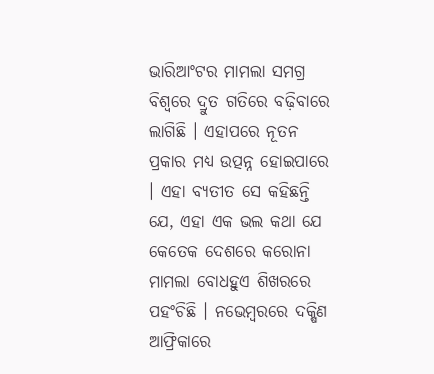ଭାରିଆଂଟର ମାମଲା ସମଗ୍ର ବିଶ୍ୱରେ ଦ୍ରୁତ ଗତିରେ ବଢ଼ିବାରେ ଲାଗିଛି । ଏହାପରେ ନୂତନ ପ୍ରକାର ମଧ୍ୟ ଉତ୍ପନ୍ନ ହୋଇପାରେ । ଏହା ବ୍ୟତୀତ ସେ କହିଛନ୍ତି ଯେ, ଏହା ଏକ ଭଲ କଥା ଯେ କେତେକ ଦେଶରେ କରୋନା ମାମଲା ବୋଧହୁଏ ଶିଖରରେ ପହଂଚିଛି । ନଭେମ୍ବରରେ ଦକ୍ଷିଣ ଆଫ୍ରିକାରେ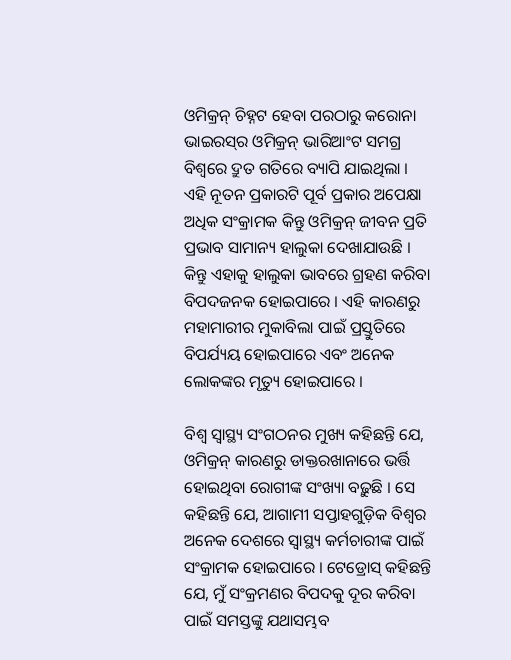ଓମିକ୍ରନ୍‌ ଚିହ୍ନଟ ହେବା ପରଠାରୁ କରୋନା ଭାଇରସ୍‌ର ଓମିକ୍ରନ୍‌ ଭାରିଆଂଟ ସମଗ୍ର ବିଶ୍ୱରେ ଦ୍ରୁତ ଗତିରେ ବ୍ୟାପି ଯାଇଥିଲା । ଏହି ନୂତନ ପ୍ରକାରଟି ପୂର୍ବ ପ୍ରକାର ଅପେକ୍ଷା ଅଧିକ ସଂକ୍ରାମକ କିନ୍ତୁ ଓମିକ୍ରନ୍‌ ଜୀବନ ପ୍ରତି ପ୍ରଭାବ ସାମାନ୍ୟ ହାଲୁକା ଦେଖାଯାଉଛି । କିନ୍ତୁ ଏହାକୁ ହାଲୁକା ଭାବରେ ଗ୍ରହଣ କରିବା ବିପଦଜନକ ହୋଇପାରେ । ଏହି କାରଣରୁ ମହାମାରୀର ମୁକାବିଲା ପାଇଁ ପ୍ରସ୍ତୁତିରେ ବିପର୍ଯ୍ୟୟ ହୋଇପାରେ ଏବଂ ଅନେକ ଲୋକଙ୍କର ମୃତ୍ୟୁ ହୋଇପାରେ ।

ବିଶ୍ୱ ସ୍ୱାସ୍ଥ୍ୟ ସଂଗଠନର ମୁଖ୍ୟ କହିଛନ୍ତି ଯେ, ଓମିକ୍ରନ୍‌ କାରଣରୁ ଡାକ୍ତରଖାନାରେ ଭର୍ତ୍ତି ହୋଇଥିବା ରୋଗୀଙ୍କ ସଂଖ୍ୟା ବଢ଼ୁଛି । ସେ କହିଛନ୍ତି ଯେ, ଆଗାମୀ ସପ୍ତାହଗୁଡ଼ିକ ବିଶ୍ୱର ଅନେକ ଦେଶରେ ସ୍ୱାସ୍ଥ୍ୟ କର୍ମଚାରୀଙ୍କ ପାଇଁ ସଂକ୍ରାମକ ହୋଇପାରେ । ଟେଡ୍ରୋସ୍‌ କହିଛନ୍ତି ଯେ, ମୁଁ ସଂକ୍ରମଣର ବିପଦକୁ ଦୂର କରିବା ପାଇଁ ସମସ୍ତଙ୍କୁ ଯଥାସମ୍ଭବ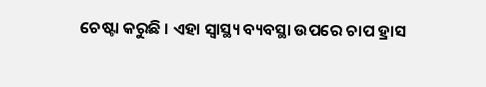ଚେଷ୍ଟା କରୁଛି । ଏହା ସ୍ୱାସ୍ଥ୍ୟ ବ୍ୟବସ୍ଥା ଉପରେ ଚାପ ହ୍ରାସ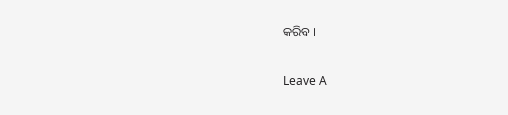କରିବ ।

Leave A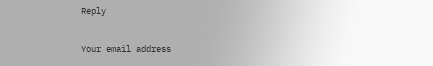Reply

Your email address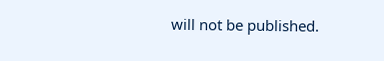will not be published.